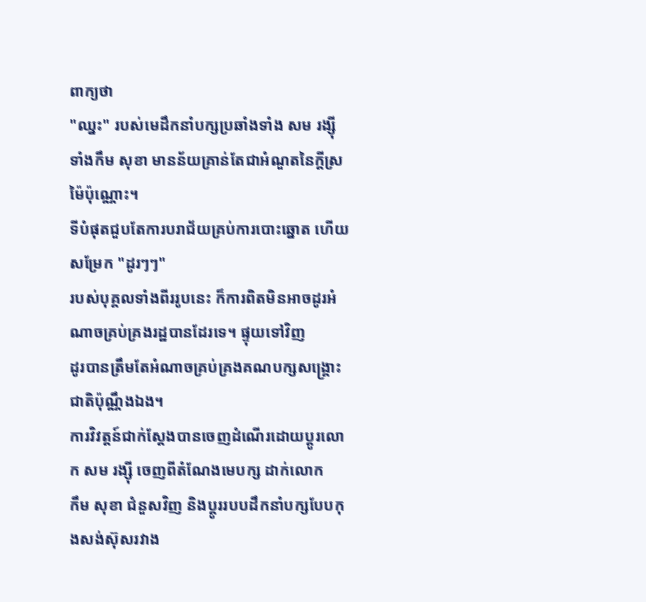ពាក្យថា
"ឈ្នះ" របស់មេដឹកនាំបក្សប្រឆាំងទាំង សម រង្ស៊ី ទាំងកឹម សុខា មានន័យគ្រាន់តែជាអំណួតនៃក្តីស្រម៉ៃប៉ុណ្ណោះ។
ទីបំផុតជួបតែការបរាជ័យគ្រប់ការបោះឆ្នោត ហើយសម្រែក "ដូរៗៗ"
របស់បុគ្គលទាំងពីររូបនេះ ក៏ការពិតមិនអាចដូរអំណាចគ្រប់គ្រងរដ្ឋបានដែរទេ។ ផ្ទុយទៅវិញ
ដូរបានត្រឹមតែអំណាចគ្រប់គ្រងគណបក្សសង្គ្រោះជាតិប៉ុណ្ណឹងឯង។
ការវិវត្តន៍ជាក់ស្តែងបានចេញដំណើរដោយប្តូរលោក សម រង្ស៊ី ចេញពីតំណែងមេបក្ស ដាក់លោក
កឹម សុខា ជំនួសវិញ និងប្តូររបបដឹកនាំបក្សបែបកុងសង់ស៊ុសរវាង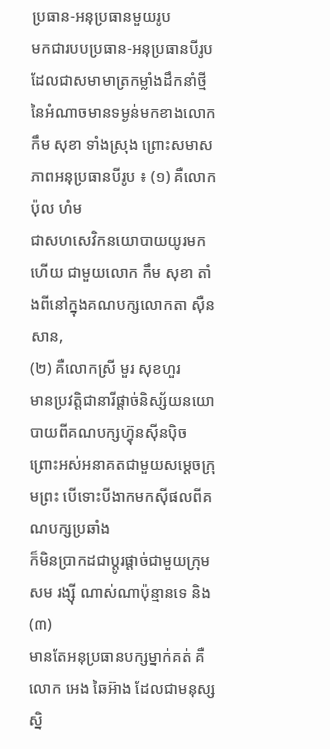ប្រធាន-អនុប្រធានមួយរូប
មកជារបបប្រធាន-អនុប្រធានបីរូបដែលជាសមាមាត្រកម្លាំងដឹកនាំថ្មីនៃអំណាចមានទម្ងន់មកខាងលោក
កឹម សុខា ទាំងស្រុង ព្រោះសមាសភាពអនុប្រធានបីរូប ៖ (១) គឺលោក ប៉ុល ហំម
ជាសហសេវិកនយោបាយយូរមកហើយ ជាមួយលោក កឹម សុខា តាំងពីនៅក្នុងគណបក្សលោកតា ស៊ឺន សាន,
(២) គឺលោកស្រី មួរ សុខហួរ
មានប្រវត្តិជានារីផ្តាច់និស្ស័យនយោបាយពីគណបក្សហ្វ៊ុនស៊ីនប៉ិច
ព្រោះអស់អនាគតជាមួយសម្តេចក្រុមព្រះ បើទោះបីងាកមកស៊ីផលពីគណបក្សប្រឆាំង
ក៏មិនប្រាកដជាប្តូរផ្តាច់ជាមួយក្រុម សម រង្ស៊ី ណាស់ណាប៉ុន្មានទេ និង(៣)
មានតែអនុប្រធានបក្សម្នាក់គត់ គឺលោក អេង ឆៃអ៊ាង ដែលជាមនុស្សស្និ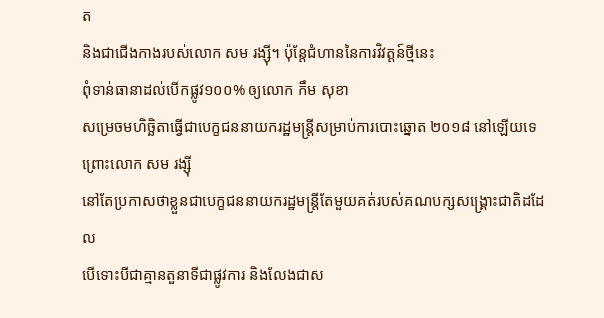ត
និងជាជើងកាងរបស់លោក សម រង្ស៊ី។ ប៉ុន្តែជំហាននៃការវិវត្តន៍ថ្មីនេះ
ពុំទាន់ធានាដល់បើកផ្លូវ១០០% ឲ្យលោក កឹម សុខា
សម្រេចមហិច្ឆិតាធ្វើជាបេក្ខជននាយករដ្ឋមន្ត្រីសម្រាប់ការបោះឆ្នោត ២០១៨ នៅឡើយទេ
ព្រោះលោក សម រង្ស៊ី
នៅតែប្រកាសថាខ្លួនជាបេក្ខជននាយករដ្ឋមន្ត្រីតែមួយគត់របស់គណបក្សសង្គ្រោះជាតិដដែល
បើទោះបីជាគ្មានតួនាទីជាផ្លូវការ និងលែងជាស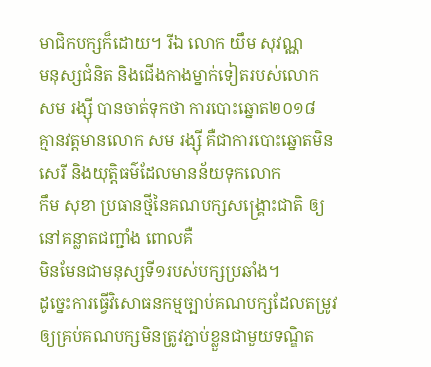មាជិកបក្សក៏ដោយ។ រីឯ លោក យឹម សុវណ្ណ
មនុស្សជំនិត និងជើងកាងម្នាក់ទៀតរបស់លោក សម រង្ស៊ី បានចាត់ទុកថា ការបោះឆ្នោត២០១៨
គ្មានវត្តមានលោក សម រង្ស៊ី គឺជាការបោះឆ្នោតមិនសេរី និងយុត្តិធម៌ដែលមានន័យទុកលោក
កឹម សុខា ប្រធានថ្មីនៃគណបក្សសង្គ្រោះជាតិ ឲ្យនៅគន្លាតជញ្ជាំង ពោលគឺ
មិនមែនជាមនុស្សទី១របស់បក្សប្រឆាំង។
ដូច្នេះការធ្វើវិសោធនកម្មច្បាប់គណបក្សដែលតម្រូវឲ្យគ្រប់គណបក្សមិនត្រូវភ្ជាប់ខ្លួនជាមួយទណ្ឌិត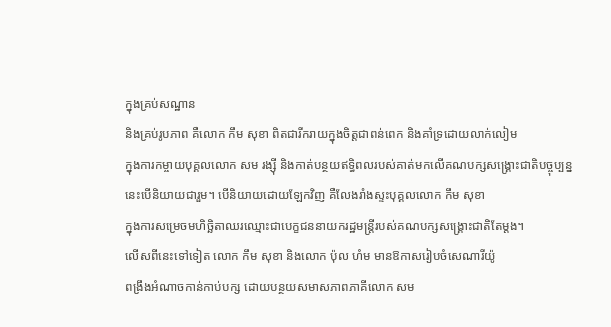ក្នុងគ្រប់សណ្ឋាន
និងគ្រប់រូបភាព គឺលោក កឹម សុខា ពិតជារីករាយក្នុងចិត្តជាពន់ពេក និងគាំទ្រដោយលាក់លៀម
ក្នុងការកម្ចាយបុគ្គលលោក សម រង្ស៊ី និងកាត់បន្ថយឥទ្ធិពលរបស់គាត់មកលើគណបក្សសង្គ្រោះជាតិបច្ចុប្បន្ន
នេះបើនិយាយជារួម។ បើនិយាយដោយឡែកវិញ គឺលែងរាំងស្ទះបុគ្គលលោក កឹម សុខា
ក្នុងការសម្រេចមហិច្ឆិតាឈរឈ្មោះជាបេក្ខជននាយករដ្ឋមន្ត្រីរបស់គណបក្សសង្គ្រោះជាតិតែម្តង។
លើសពីនេះទៅទៀត លោក កឹម សុខា និងលោក ប៉ុល ហំម មានឱកាសរៀបចំសេណារីយ៉ូ
ពង្រឹងអំណាចកាន់កាប់បក្ស ដោយបន្ថយសមាសភាពភាគីលោក សម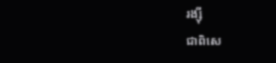រង្ស៊ី
ជាពិសេ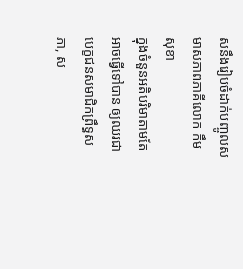សនឹងរៀបចំដាក់បញ្ចូលសមាសភាពភាគីលោក កឹម សុខា
ក្នុងចំនួនអតិបរិមាតាមតែអាចធ្វើទៅបាន ឲ្យឈរជាបេក្ខជនសមាជិកព្រឹទ្ធសភា, ស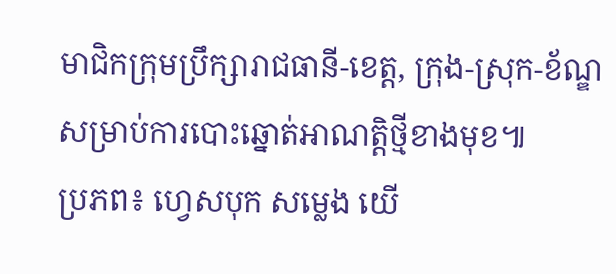មាជិកក្រុមប្រឹក្សារាជធានី-ខេត្ត, ក្រុង-ស្រុក-ខ័ណ្ឌ សម្រាប់ការបោះឆ្នោត់អាណត្តិថ្មីខាងមុខ៕
ប្រភព៖ ហ្វេសបុក សម្លេង យើ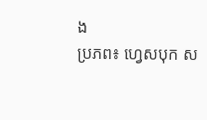ង
ប្រភព៖ ហ្វេសបុក ស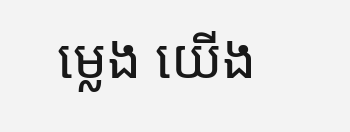ម្លេង យើង